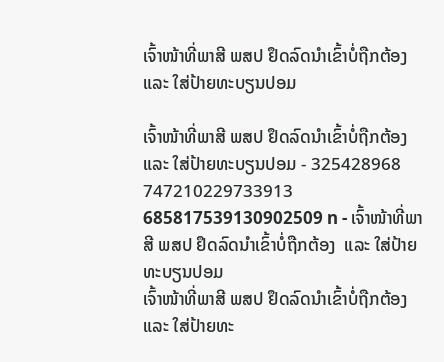ເຈົ້າໜ້າທີ່ພາສີ ພສປ ຢຶດລົດນໍາເຂົ້າບໍ່ຖືກຕ້ອງ ແລະ ໃສ່ປ້າຍທະບຽນປອມ

ເຈົ້າໜ້າທີ່ພາສີ ພສປ ຢຶດລົດນໍາເຂົ້າບໍ່ຖືກຕ້ອງ  ແລະ ໃສ່ປ້າຍທະບຽນປອມ - 325428968 747210229733913 685817539130902509 n - ເຈົ້າໜ້າທີ່ພາສີ ພສປ ຢຶດລົດນໍາເຂົ້າບໍ່ຖືກຕ້ອງ  ແລະ ໃສ່ປ້າຍທະບຽນປອມ
ເຈົ້າໜ້າທີ່ພາສີ ພສປ ຢຶດລົດນໍາເຂົ້າບໍ່ຖືກຕ້ອງ  ແລະ ໃສ່ປ້າຍທະ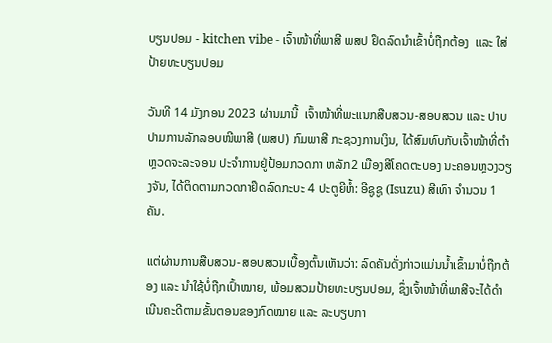ບຽນປອມ - kitchen vibe - ເຈົ້າໜ້າທີ່ພາສີ ພສປ ຢຶດລົດນໍາເຂົ້າບໍ່ຖືກຕ້ອງ  ແລະ ໃສ່ປ້າຍທະບຽນປອມ

ວັນທີ 14 ມັງກອນ 2023 ຜ່ານມານີ້  ເຈົ້າໜ້າທີ່ພະແນກສືບສວນ-ສອບສວນ ແລະ ປາບປາມການລັກລອບໜີພາສີ (ພສປ) ກົມພາສີ ກະຊວງການເງິນ, ໄດ້ສົມທົບກັບເຈົ້າໜ້າທີ່ຕໍາຫຼວດຈະລະຈອນ ປະຈຳການຢູ່ປ້ອມກວດກາ ຫລັກ2 ເມືອງສີໂຄດຕະບອງ ນະຄອນຫຼວງວຽງຈັນ, ໄດ້ຕິດຕາມກວດກາຢຶດລົດກະບະ 4 ປະຕູຍີຫໍ້: ອີຊູຊູ (Isuzu) ສີເທົາ ຈໍານວນ 1 ຄັນ.

ແຕ່ຜ່ານການສືບສວນ-ສອບສວນເບື້ອງຕົ້ນເຫັນວ່າ: ລົດຄັນດັ່ງກ່າວແມ່ນນໍ້າເຂົ້າມາບໍ່ຖືກຕ້ອງ ແລະ ນໍາໃຊ້ບໍ່ຖືກເປົ້າໝາຍ, ພ້ອມສວມປ້າຍທະບຽນປອມ, ຊຶ່ງເຈົ້າໜ້າທີ່ພາສີຈະໄດ້ດຳເນີນຄະດີຕາມຂັ້ນຕອນຂອງກົດໝາຍ ແລະ ລະບຽບກາ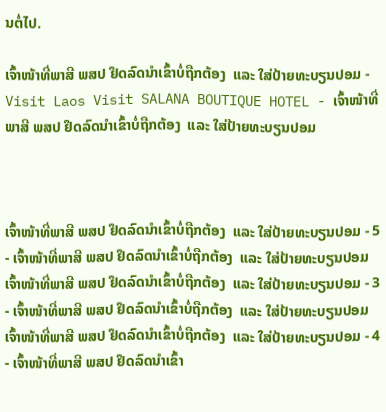ນຕໍ່ໄປ.

ເຈົ້າໜ້າທີ່ພາສີ ພສປ ຢຶດລົດນໍາເຂົ້າບໍ່ຖືກຕ້ອງ  ແລະ ໃສ່ປ້າຍທະບຽນປອມ - Visit Laos Visit SALANA BOUTIQUE HOTEL - ເຈົ້າໜ້າທີ່ພາສີ ພສປ ຢຶດລົດນໍາເຂົ້າບໍ່ຖືກຕ້ອງ  ແລະ ໃສ່ປ້າຍທະບຽນປອມ



ເຈົ້າໜ້າທີ່ພາສີ ພສປ ຢຶດລົດນໍາເຂົ້າບໍ່ຖືກຕ້ອງ  ແລະ ໃສ່ປ້າຍທະບຽນປອມ - 5 - ເຈົ້າໜ້າທີ່ພາສີ ພສປ ຢຶດລົດນໍາເຂົ້າບໍ່ຖືກຕ້ອງ  ແລະ ໃສ່ປ້າຍທະບຽນປອມ
ເຈົ້າໜ້າທີ່ພາສີ ພສປ ຢຶດລົດນໍາເຂົ້າບໍ່ຖືກຕ້ອງ  ແລະ ໃສ່ປ້າຍທະບຽນປອມ - 3 - ເຈົ້າໜ້າທີ່ພາສີ ພສປ ຢຶດລົດນໍາເຂົ້າບໍ່ຖືກຕ້ອງ  ແລະ ໃສ່ປ້າຍທະບຽນປອມ
ເຈົ້າໜ້າທີ່ພາສີ ພສປ ຢຶດລົດນໍາເຂົ້າບໍ່ຖືກຕ້ອງ  ແລະ ໃສ່ປ້າຍທະບຽນປອມ - 4 - ເຈົ້າໜ້າທີ່ພາສີ ພສປ ຢຶດລົດນໍາເຂົ້າ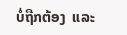ບໍ່ຖືກຕ້ອງ  ແລະ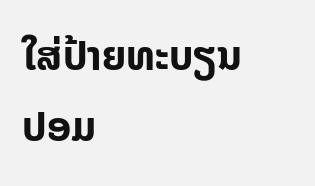ໃສ່ປ້າຍທະບຽນປອມ